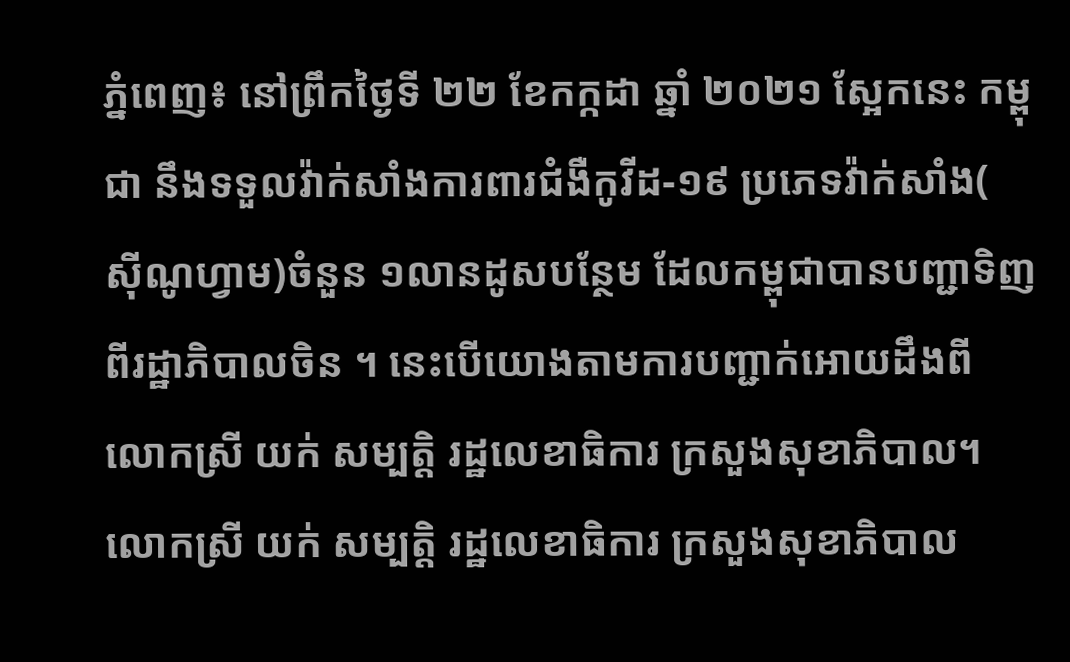ភ្នំពេញ៖ នៅព្រឹកថ្ងៃទី ២២ ខែកក្កដា ឆ្នាំ ២០២១ ស្អែកនេះ កម្ពុជា នឹងទទួលវ៉ាក់សាំងការពារជំងឺកូវីដ-១៩ ប្រភេទវ៉ាក់សាំង( សុីណូហ្វាម)ចំនួន ១លានដូសបន្ថែម ដែលកម្ពុជាបានបញ្ជាទិញពីរដ្ឋាភិបាលចិន ។ នេះបើយោងតាមការបញ្ជាក់អោយដឹងពី លោកស្រី យក់ សម្បត្តិ រដ្ឋលេខាធិការ ក្រសួងសុខាភិបាល។
លោកស្រី យក់ សម្បត្តិ រដ្ឋលេខាធិការ ក្រសួងសុខាភិបាល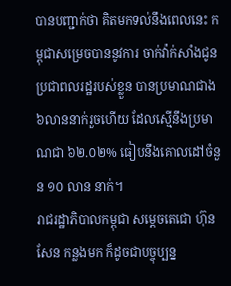បានបញ្ជាក់ថា គិតមកទល់នឹងពេលនេះ កម្ពុជាសម្រេចបាននូវការ ចាក់វ៉ាក់សាំងជូនប្រជាពលរដ្ឋរបស់ខ្លួន បានប្រមាណជាង ៦លាននាក់រួចហើយ ដែលស្មើនឹងប្រមាណជា ៦២.០២% ធៀបនឹងគោលដៅចំនួន ១០ លាន នាក់។
រាជរដ្ឋាភិបាលកម្ពុជា សម្តេចតេជោ ហ៊ុន សែន កន្លងមក ក៏ដូចជាបច្ចុប្បន្ន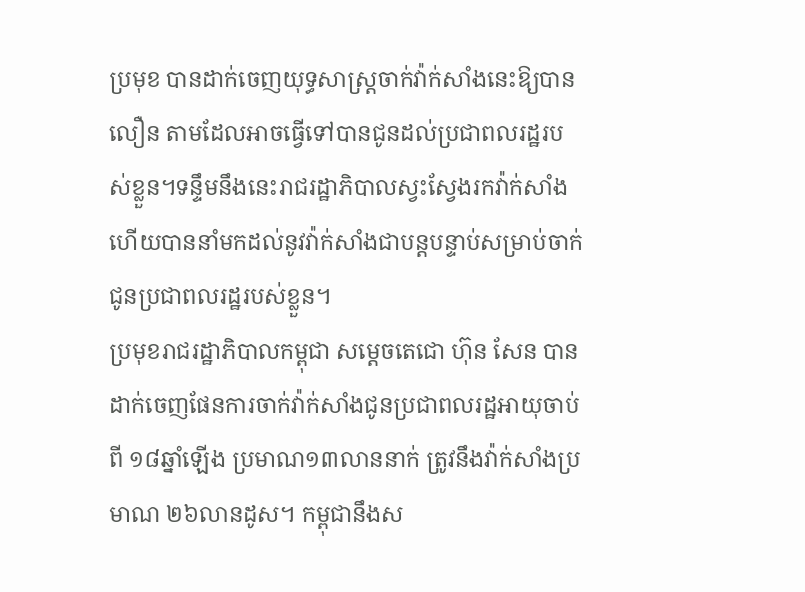ប្រមុខ បានដាក់ចេញយុទ្ធសាស្ត្រចាក់វ៉ាក់សាំងនេះឱ្យបានលឿន តាមដែលអាចធ្វើទៅបានជូនដល់ប្រជាពលរដ្ឋរបស់ខ្លួន។ទន្ទឹមនឹងនេះរាជរដ្ឋាភិបាលស្វះស្វែងរកវ៉ាក់សាំង ហើយបាននាំមកដល់នូវវ៉ាក់សាំងជាបន្តបន្ទាប់សម្រាប់ចាក់ជូនប្រជាពលរដ្ឋរបស់ខ្លួន។
ប្រមុខរាជរដ្ឋាភិបាលកម្ពុជា សម្តេចតេជោ ហ៊ុន សែន បានដាក់ចេញផែនការចាក់វ៉ាក់សាំងជូនប្រជាពលរដ្ឋអាយុចាប់ពី ១៨ឆ្នាំឡើង ប្រមាណ១៣លាននាក់ ត្រូវនឹងវ៉ាក់សាំងប្រមាណ ២៦លានដូស។ កម្ពុជានឹងស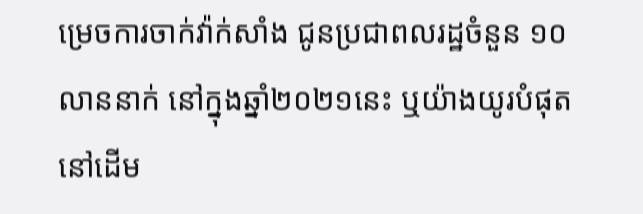ម្រេចការចាក់វ៉ាក់សាំង ជូនប្រជាពលរដ្ឋចំនួន ១០លាននាក់ នៅក្នុងឆ្នាំ២០២១នេះ ឬយ៉ាងយូរបំផុតនៅដើម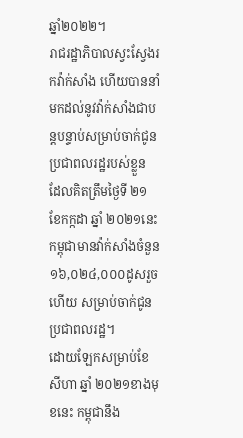ឆ្នាំ២០២២។
រាជរដ្ឋាភិបាលស្វះស្វែងរកវ៉ាក់សាំង ហើយបាននាំមកដល់នូវវ៉ាក់សាំងជាបន្តបន្ទាប់សម្រាប់ចាក់ជូនប្រជាពលរដ្ឋរបស់ខ្លួន ដែលគិតត្រឹមថ្ងៃទី ២១ ខែកក្កដា ឆ្នាំ ២០២១នេះ កម្ពុជាមានវ៉ាក់សាំងចំនួន ១៦,០២៤,០០០ដូសរួចហើយ សម្រាប់ចាក់ជូនប្រជាពលរដ្ឋ។
ដោយឡែកសម្រាប់ខែសីហា ឆ្នាំ ២០២១ខាងមុខនេះ កម្ពុជានឹង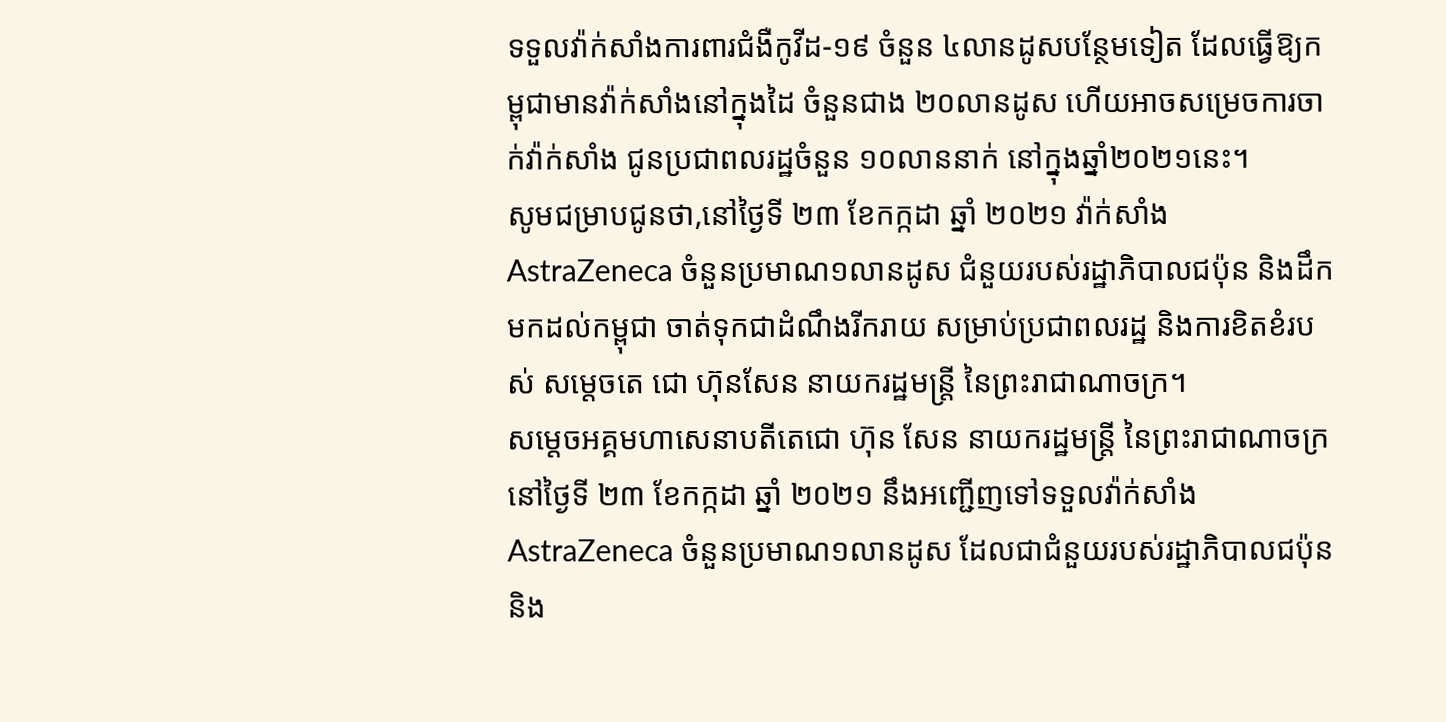ទទួលវ៉ាក់សាំងការពារជំងឺកូវីដ-១៩ ចំនួន ៤លានដូសបន្ថែមទៀត ដែលធ្វើឱ្យកម្ពុជាមានវ៉ាក់សាំងនៅក្នុងដៃ ចំនួនជាង ២០លានដូស ហើយអាចសម្រេចការចាក់វ៉ាក់សាំង ជូនប្រជាពលរដ្ឋចំនួន ១០លាននាក់ នៅក្នុងឆ្នាំ២០២១នេះ។
សូមជម្រាបជូនថា,នៅថ្ងៃទី ២៣ ខែកក្កដា ឆ្នាំ ២០២១ វ៉ាក់សាំង AstraZeneca ចំនួនប្រមាណ១លានដូស ជំនួយរបស់រដ្ឋាភិបាលជប៉ុន និងដឹកមកដល់កម្ពុជា ចាត់ទុកជាដំណឹងរីករាយ សម្រាប់ប្រជាពលរដ្ឋ និងការខិតខំរបស់ សម្តេចតេ ជោ ហ៊ុនសែន នាយករដ្ឋមន្ត្រី នៃព្រះរាជាណាចក្រ។
សម្តេចអគ្គមហាសេនាបតីតេជោ ហ៊ុន សែន នាយករដ្ឋមន្ត្រី នៃព្រះរាជាណាចក្រ នៅថ្ងៃទី ២៣ ខែកក្កដា ឆ្នាំ ២០២១ នឹងអញ្ជើញទៅទទួលវ៉ាក់សាំង AstraZeneca ចំនួនប្រមាណ១លានដូស ដែលជាជំនួយរបស់រដ្ឋាភិបាលជប៉ុន និង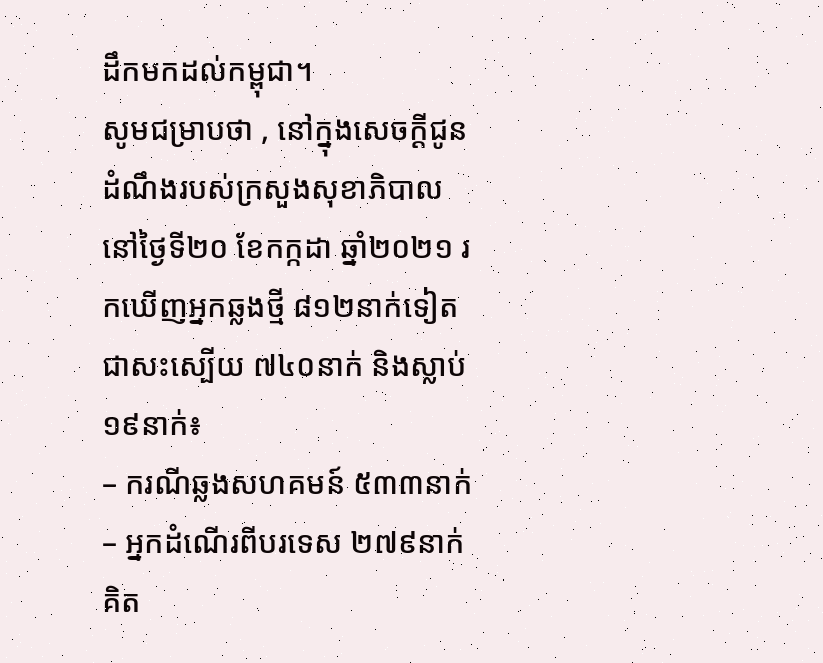ដឹកមកដល់កម្ពុជា។
សូមជម្រាបថា , នៅក្នុងសេចក្ដីជូនដំណឹងរបស់ក្រសួងសុខាភិបាល នៅថ្ងៃទី២០ ខែកក្កដា ឆ្នាំ២០២១ រកឃើញអ្នកឆ្លងថ្មី ៨១២នាក់ទៀត ជាសះស្បើយ ៧៤០នាក់ និងស្លាប់ ១៩នាក់៖
– ករណីឆ្លងសហគមន៍ ៥៣៣នាក់
– អ្នកដំណើរពីបរទេស ២៧៩នាក់
គិត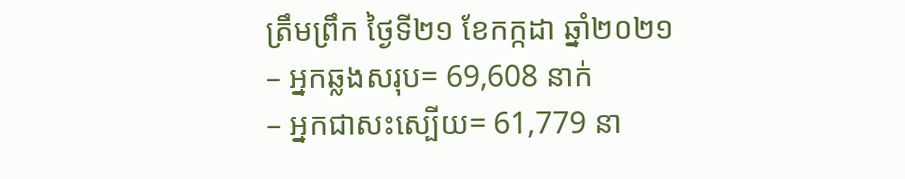ត្រឹមព្រឹក ថ្ងៃទី២១ ខែកក្កដា ឆ្នាំ២០២១
– អ្នកឆ្លងសរុប= 69,608 នាក់
– អ្នកជាសះស្បើយ= 61,779 នា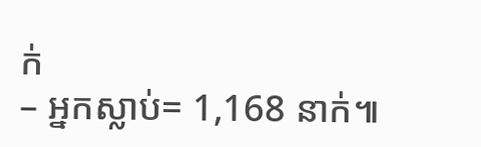ក់
– អ្នកស្លាប់= 1,168 នាក់៕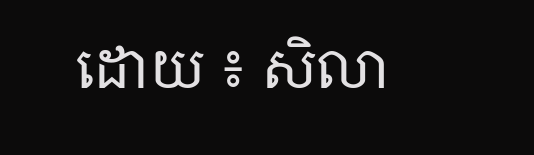ដោយ ៖ សិលា